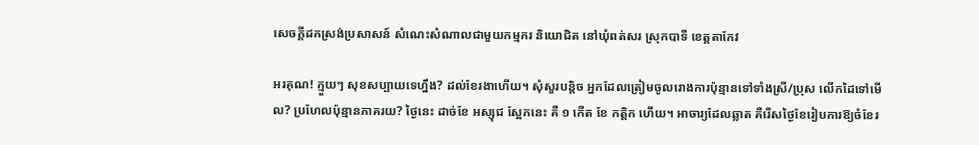សេចក្តីដកស្រង់ប្រសាសន៍ សំណេះសំណាលជាមួយកម្មករ និយោជិត នៅឃុំពត់សរ ស្រុកបាទី ខេត្តតាកែវ

អរគុណ! ក្មួយៗ សុខសប្បាយទេហ្នឹង? ដល់ខែរងាហើយ។ សុំសួរបន្តិច អ្នកដែលត្រៀមចូលរោងការប៉ុន្មានទៅទាំងស្រី/ប្រុស លើកដៃទៅមើល? ប្រហែលប៉ុន្មានភាគរយ? ថ្ងៃនេះ ដាច់ខែ អស្សុជ ស្អែកនេះ គឺ ១ កើត ខែ កត្តិក ហើយ។ អាចារ្យដែលឆ្លាត គឺរើសថ្ងៃខែរៀបការឱ្យចំខែរ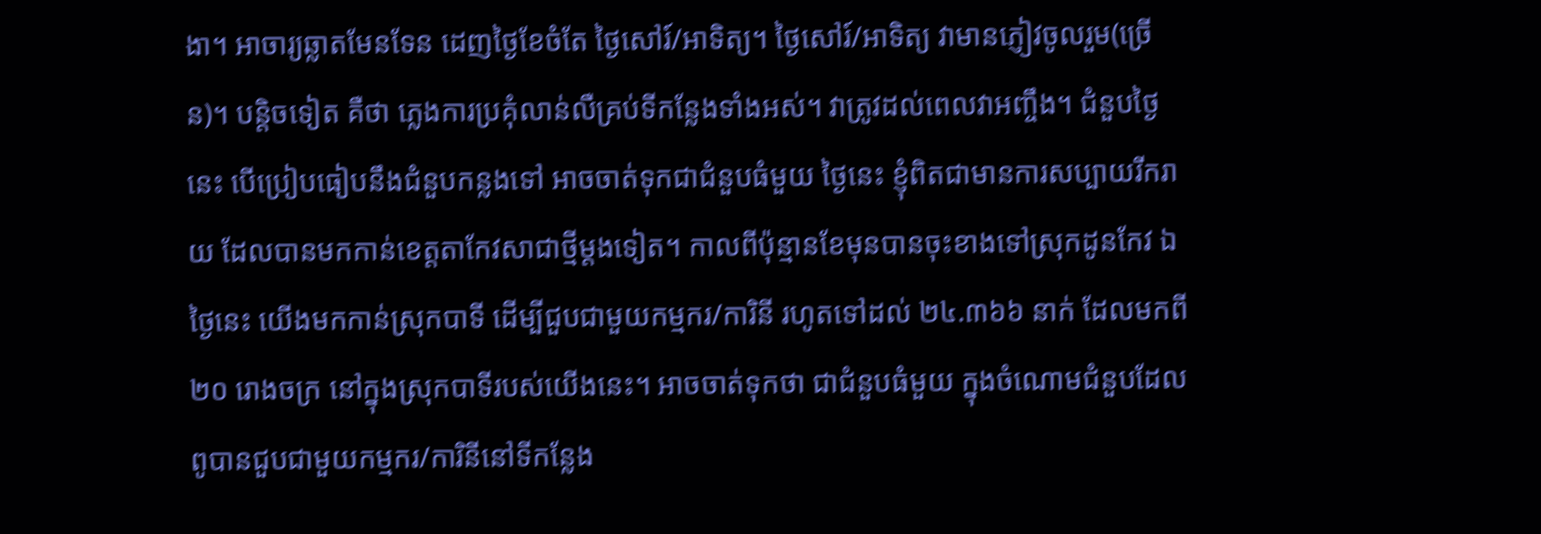ងា។ អាចារ្យឆ្លាតមែនទែន ដេញថ្ងៃខែចំតែ ថ្ងៃសៅរ៍/អាទិត្យ។ ថ្ងៃសៅរ៍/អាទិត្យ វាមានភ្ញៀវចូលរួម(ច្រើន)។ បន្តិចទៀត គឺថា ភ្លេងការប្រគុំលាន់លឺគ្រប់ទីកន្លែងទាំងអស់។ វាត្រូវដល់ពេលវាអញ្ចឹង។ ជំនួបថ្ងៃនេះ បើប្រៀបធៀបនឹងជំនួបកន្លងទៅ អាចចាត់ទុកជាជំនួបធំមួយ ថ្ងៃនេះ ខ្ញុំពិតជាមានការសប្បាយរីករាយ ដែលបានមកកាន់ខេត្តតាកែវសាជាថ្មីម្តងទៀត។ កាលពីប៉ុន្មានខែមុនបានចុះខាងទៅស្រុកដូនកែវ ឯថ្ងៃនេះ យើងមកកាន់ស្រុកបាទី ដើម្បីជួបជាមួយកម្មករ/ការិនី រហូតទៅដល់ ២៤.៣៦៦ នាក់ ដែលមកពី ២០ រោងចក្រ នៅក្នុងស្រុកបាទីរបស់យើងនេះ។ អាចចាត់ទុកថា ជាជំនួបធំមួយ ក្នុងចំណោមជំនួបដែលពូបានជួបជាមួយកម្មករ/ការិនីនៅទីកន្លែង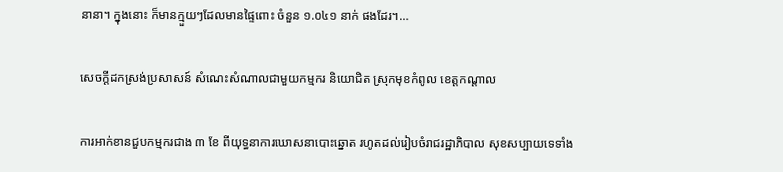នានា។ ក្នុងនោះ ក៏មានក្មួយៗដែលមានផ្ទៃពោះ ចំនួន ១.០៤១ នាក់ ផងដែរ។…

សេចក្តីដកស្រង់ប្រសាសន៍ សំណេះសំណាលជាមួយកម្មករ និយោជិត ស្រុកមុខកំពូល ខេត្តកណ្តាល

ការអាក់ខានជួបកម្មករជាង ៣ ខែ ពីយុទ្ធនាការឃោសនាបោះឆ្នោត រហូតដល់រៀបចំរាជរដ្ឋាភិបាល សុខសប្បាយទេទាំង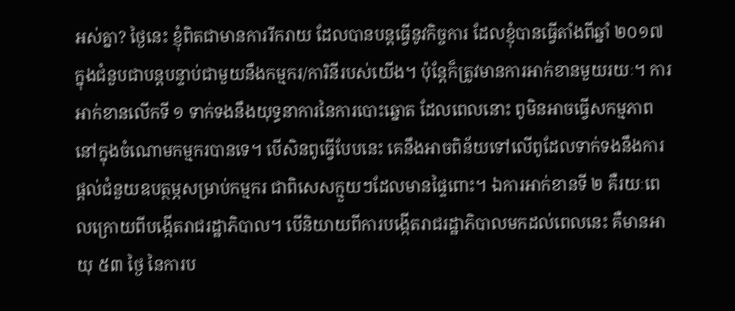អស់គ្នា? ថ្ងៃនេះ ខ្ញុំពិតជាមានការរីករាយ ដែលបានបន្តធ្វើនូវកិច្ចការ ដែលខ្ញុំបានធ្វើតាំងពីឆ្នាំ ២០១៧ ក្នុងជំនួបជាបន្តបន្ទាប់ជាមួយនឹងកម្មករ/ការិនីរបស់យើង។ ប៉ុន្តែក៏ត្រូវមានការអាក់ខានមួយរយៈ។ ការអាក់ខានលើកទី ១ ទាក់ទងនឹងយុទ្ធនាការនៃការបោះឆ្នោត ដែលពេលនោះ ពូមិនអាចធ្វើសកម្មភាពនៅក្នុងចំណោមកម្មករបានទេ។ បើសិនពូធ្វើបែបនេះ គេនឹងអាចពិន័យទៅលើពូដែលទាក់ទងនឹងការផ្ដល់ជំនួយឧបត្ថម្ភសម្រាប់កម្មករ ជាពិសេសក្មួយៗដែលមានផ្ទៃពោះ។ ឯការអាក់ខានទី ២ គឺរយៈពេលក្រោយពីបង្កើតរាជរដ្ឋាភិបាល។ បើនិយាយពីការបង្កើតរាជរដ្ឋាភិបាលមកដល់ពេលនេះ គឺមានអាយុ ៥៣ ថ្ងៃ នៃការប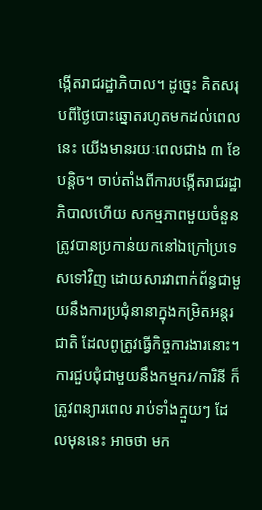ង្កើតរាជរដ្ឋាភិបាល។ ដូច្នេះ គិតសរុបពីថ្ងៃបោះឆ្នោតរហូតមកដល់ពេលនេះ យើងមានរយៈពេលជាង ៣ ខែបន្ដិច។ ចាប់តាំងពីការបង្កើតរាជរដ្ឋាភិបាលហើយ សកម្មភាពមួយចំនួនត្រូវបានប្រកាន់យកនៅឯក្រៅប្រទេសទៅវិញ ដោយសារវាពាក់ព័ន្ធជាមួយនឹងការប្រជុំនានាក្នុងកម្រិតអន្តរជាតិ ដែលពូត្រូវធ្វើកិច្ចការងារនោះ។ ការជួបជុំជាមួយនឹងកម្មករ/ការិនី ក៏ត្រូវពន្យារពេល រាប់ទាំងក្មួយៗ ដែលមុននេះ អាចថា មក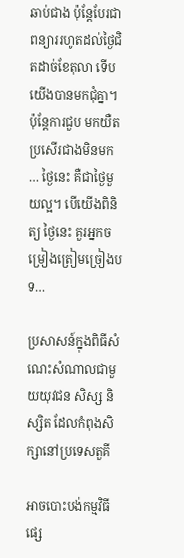ឆាប់ជាង ប៉ុន្តែបែរជាពន្យាររហូតដល់ថ្ងៃជិតដាច់ខែតុលា ទើបយើងបានមកជុំគ្នា។ ប៉ុន្តែការជួប មកយឺត ប្រសើរជាងមិនមក … ថ្ងៃនេះ គឺជាថ្ងៃមួយល្អ។ បើយើងពិនិត្យ ថ្ងៃនេះ គួរអ្នកចម្រៀងត្រៀមច្រៀងបទ…

ប្រសាសន៍ក្នុងពិធីសំណេះសំណាលជាមួយយុវជន សិស្ស និស្សិត ដែលកំពុងសិក្សានៅប្រទេសតួគី

អាចបោះបង់កម្មវិធីផ្សេ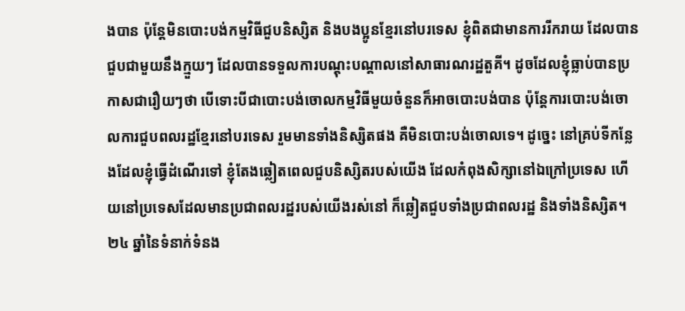ងបាន ប៉ុន្តែមិនបោះបង់កម្មវិធីជួបនិស្សិត និងបងប្អូនខ្មែរនៅបរទេស ខ្ញុំពិតជាមានការរីករាយ ដែលបានជួបជាមួយនឹងក្មួយៗ ដែលបានទទួលការបណ្ដុះបណ្ដាលនៅសាធារណរដ្ឋតួគី។ ដូចដែលខ្ញុំធ្លាប់បានប្រកាសជារឿយៗថា បើទោះបីជាបោះបង់ចោលកម្មវិធីមួយចំនួនក៏អាចបោះបង់បាន ប៉ុន្តែការបោះបង់ចោលការជួបពលរដ្ឋខ្មែរនៅបរទេស រួមមានទាំងនិស្សិតផង គឺមិនបោះបង់ចោលទេ។ ដូច្នេះ នៅគ្រប់ទីកន្លែងដែលខ្ញុំធ្វើដំណើរទៅ ខ្ញុំតែងឆ្លៀតពេលជួបនិស្សិតរបស់យើង ដែលកំពុងសិក្សានៅឯក្រៅប្រទេស ហើយនៅប្រទេសដែលមានប្រជាពលរដ្ឋរបស់យើងរស់នៅ ក៏ឆ្លៀតជួបទាំងប្រជាពលរដ្ឋ និងទាំងនិស្សិត។ ២៤ ឆ្នាំនៃទំនាក់ទំនង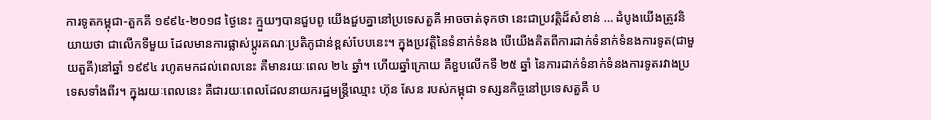ការទូតកម្ពុជា-តួកគី ១៩៩៤-២០១៨ ថ្ងៃនេះ ក្មួយៗបានជួបពូ យើងជួបគ្នានៅប្រទេសតួគី អាចចាត់ទុកថា នេះជាប្រវត្តិដ៏សំខាន់ … ដំបូងយើងត្រូវនិយាយថា ជាលើកទីមួយ ដែលមានការផ្លាស់ប្ដូរគណៈប្រតិភូជាន់ខ្ពស់បែបនេះ។ ក្នុងប្រវត្តិនៃទំនាក់ទំនង បើយើងគិតពីការដាក់ទំនាក់ទំនងការទូត(ជាមួយតួគី)នៅឆ្នាំ ១៩៩៤ រហូតមកដល់ពេលនេះ គឺមានរយៈពេល ២៤ ឆ្នាំ។ ហើយឆ្នាំក្រោយ គឺខួបលើកទី ២៥ ឆ្នាំ នៃការដាក់ទំនាក់ទំនងការទូតរវាងប្រទេសទាំងពីរ។ ក្នុងរយៈពេលនេះ គឺជារយៈពេលដែលនាយករដ្ឋមន្រ្តីឈ្មោះ ហ៊ុន សែន របស់កម្ពុជា ទស្សនកិច្ចនៅប្រទេសតួគី ប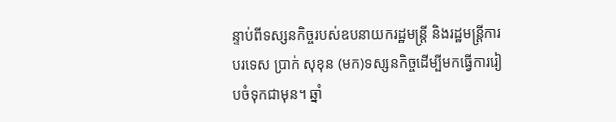ន្ទាប់ពីទស្សនកិច្ចរបស់ឧបនាយករដ្ឋមន្រ្តី និងរដ្ឋមន្រ្តីការបរទេស ប្រាក់ សុខុន (មក)ទស្សនកិច្ចដើម្បីមកធ្វើការរៀបចំទុកជាមុន។ ឆ្នាំ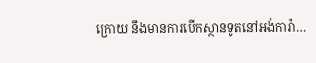ក្រោយ នឹងមានការបើកស្ថានទូតនៅអង់ការ៉ា…